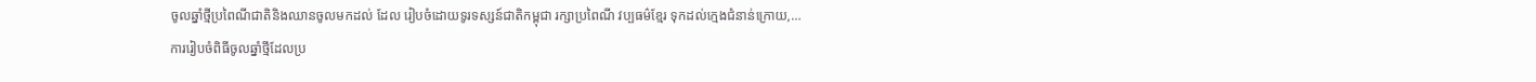ចូលឆ្នាំថ្មីប្រពៃណីជាតិនិងឈានចូលមកដល់ ដែល រៀបចំដោយទូរទស្សន៍ជាតិកម្ពុជា រក្សាប្រពៃណី វប្បធម៌ខ្មែរ ទុកដល់ក្មេងជំនាន់ក្រោយ,…
ការរៀបចំពិធីចូលឆ្នាំថ្មីដែលប្រ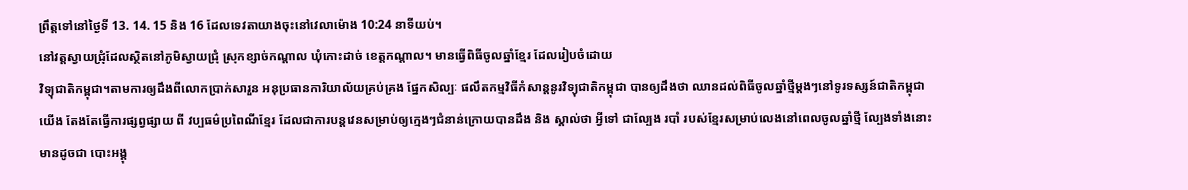ព្រឹត្តទៅនៅថ្ងៃទី 13. 14. 15 និង 16 ដែលទេវតាយាងចុះនៅវេលាម៉ោង 10:24 នាទីយប់។
នៅវត្តស្វាយជ្រុំដែលស្ថិតនៅភូមិស្វាយជ្រុំ ស្រុកខ្សាច់កណ្ដាល ឃុំកោះដាច់ ខេត្តកណ្ដាល។ មានធ្វើពិធីចូលឆ្នាំខ្មែរ ដែលរៀបចំដោយ
វិទ្យុជាតិកម្ពុជា។តាមការឲ្យដឹងពីលោកប្រាក់សារួន អនុប្រធានការិយាល័យគ្រប់គ្រង ផ្នែកសិល្បៈ ផលឹតកម្មវិធីកំសាន្តនូរវិទ្យុជាតិកម្ពុជា បានឲ្យដឹងថា ឈានដល់ពិធីចូលឆ្នាំថ្មីម្ដងៗនៅទូរទស្សន៍ជាតិកម្ពុជាយើង តែងតែធ្វើការផ្សព្វផ្សាយ ពី វប្បធម៌ប្រពៃណីខ្មែរ ដែលជាការបន្តវេនសម្រាប់ឲ្យក្មេងៗជំនាន់ក្រោយបានដឹង និង ស្គាល់ថា អ្វីទៅ ជាល្បែង របាំ របស់ខ្មែរសម្រាប់លេងនៅពេលចូលឆ្នាំថ្មី ល្បែងទាំងនោះមានដូចជា បោះអង្គុ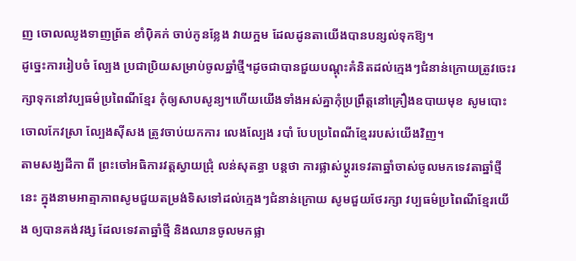ញ ចោលឈូងទាញព្រ័ត ខាំបុិគក់ ចាប់កូនខ្លែង វាយក្អម ដែលដូនតាយើងបានបន្សល់ទុកឱ្យ។
ដូច្នេះការរៀបចំ ល្បែង ប្រជាប្រិយសម្រាប់ចូលឆ្នាំថ្មី។ដូចជាបានជួយបណ្ដុះគំនិតដល់ក្មេងៗជំនាន់ក្រោយត្រូវចេះរក្សាទុកនៅវប្បធម៌ប្រពៃណីខ្មែរ កុំឲ្យសាបសូន្យ។ហើយយើងទាំងអស់គ្នាកុំប្រព្រឹត្តនៅគ្រឿងឧបាយមុខ សូមបោះចោលកែវស្រា ល្បែងស៊ីសង ត្រូវចាប់យកការ លេងល្បែង របាំ បែបប្រពៃណីខ្មែររបស់យើងវិញ។
តាមសង្ឃដីកា ពី ព្រះចៅអធិការវត្តស្វាយជ្រុំ លន់សុតន្ធា បន្តថា ការផ្លាស់ប្តូរទេវតាឆ្នាំចាស់ចូលមកទេវតាឆ្នាំថ្មីនេះ ក្នុងនាមអាត្មាភាពសូមជួយតម្រង់ទិសទៅដល់ក្មេងៗជំនាន់ក្រោយ សូមជួយថែរក្សា វប្បធម៌ប្រពៃណីខ្មែរយើង ឲ្យបានគង់វង្ស ដែលទេវតាឆ្នាំថ្មី និងឈានចូលមកផ្លា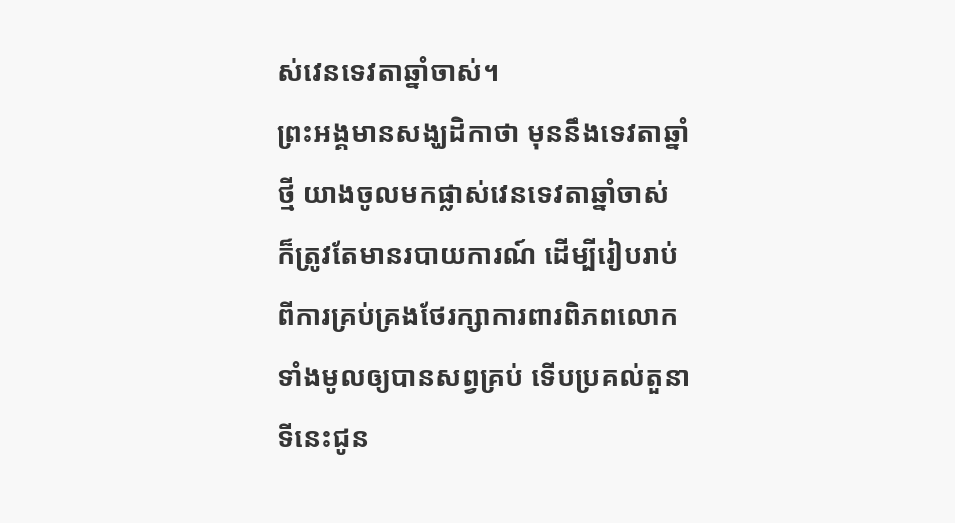ស់វេនទេវតាឆ្នាំចាស់។
ព្រះអង្គមានសង្ឃដិកាថា មុននឹងទេវតាឆ្នាំថ្មី យាងចូលមកផ្លាស់វេនទេវតាឆ្នាំចាស់ ក៏ត្រូវតែមានរបាយការណ៍ ដើម្បីរៀបរាប់ពីការគ្រប់គ្រងថែរក្សាការពារពិភពលោកទាំងមូលឲ្យបានសព្វគ្រប់ ទើបប្រគល់តួនាទីនេះជូន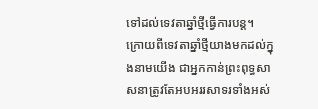ទៅដល់ទេវតាឆ្នាំថ្មីធ្វើការបន្ត។
ក្រោយពីទេវតាឆ្នាំថ្មីយាងមកដល់ក្នុងនាមយើង ជាអ្នកកាន់ព្រះពុទ្ធសាសនាត្រូវតែអបអររសាទរទាំងអស់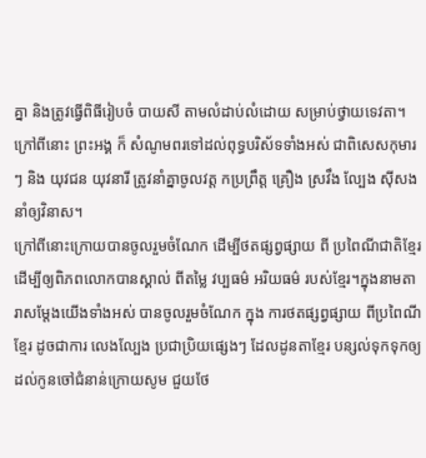គ្នា និងត្រូវធ្វើពិធីរៀបចំ បាយសី តាមលំដាប់លំដោយ សម្រាប់ថ្វាយទេវតា។ក្រៅពីនោះ ព្រះអង្គ ក៏ សំណូមពរទៅដល់ពុទ្ធបរិស័ទទាំងអស់ ជាពិសេសកុមារៗ និង យុវជន យុវនារី ត្រូវនាំគ្នាចូលវត្ត កប្រព្រឹត្ត គ្រឿង ស្រវឹង ល្បែង សុីសង នាំឲ្យវិនាស។
ក្រៅពីនោះក្រោយបានចូលរួមចំណែក ដើម្បីថតផ្សព្វផ្សាយ ពី ប្រពៃណីជាតិខ្មែរ ដើម្បីឲ្យពិភពលោកបានស្គាល់ ពីតម្លៃ វប្បធម៌ អរិយធម៌ របស់ខ្មែរ។ក្នុងនាមតារាសម្ដែងយើងទាំងអស់ បានចូលរួមចំណែក ក្នុង ការថតផ្សព្វផ្សាយ ពីប្រពៃណីខ្មែរ ដូចជាការ លេងល្បែង ប្រជាប្រិយផ្សេងៗ ដែលដូនតាខ្មែរ បន្សល់ទុកទុកឲ្យ ដល់កូនចៅជំនាន់ក្រោយសូម ជួយថែ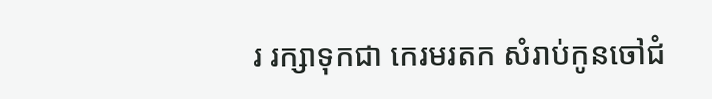រ រក្សាទុកជា កេរមរតក សំរាប់កូនចៅជំ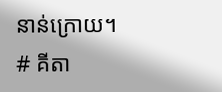នាន់ក្រោយ។
# គីតា